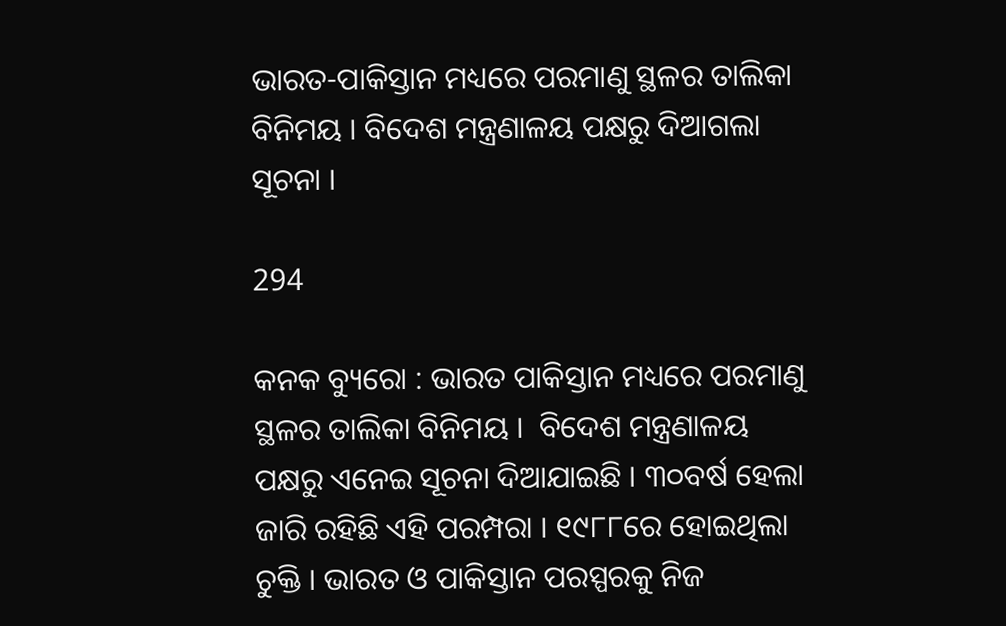ଭାରତ-ପାକିସ୍ତାନ ମଧ୍ୟରେ ପରମାଣୁ ସ୍ଥଳର ତାଲିକା ବିନିମୟ । ବିଦେଶ ମନ୍ତ୍ରଣାଳୟ ପକ୍ଷରୁ ଦିଆଗଲା ସୂଚନା ।

294

କନକ ବ୍ୟୁରୋ : ଭାରତ ପାକିସ୍ତାନ ମଧ୍ୟରେ ପରମାଣୁ ସ୍ଥଳର ତାଲିକା ବିନିମୟ ।  ବିଦେଶ ମନ୍ତ୍ରଣାଳୟ ପକ୍ଷରୁ ଏନେଇ ସୂଚନା ଦିଆଯାଇଛି । ୩୦ବର୍ଷ ହେଲା ଜାରି ରହିଛି ଏହି ପରମ୍ପରା । ୧୯୮୮ରେ ହୋଇଥିଲା ଚୁକ୍ତି । ଭାରତ ଓ ପାକିସ୍ତାନ ପରସ୍ପରକୁ ନିଜ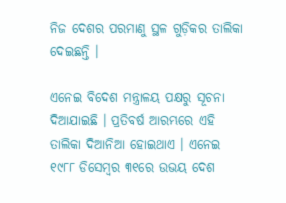ନିଜ ଦେଶର ପରମାଣୁ ସ୍ଥଳ ଗୁଡ଼ିକର ତାଲିକା ଦେଇଛନ୍ତି ।

ଏନେଇ ବିଦେଶ ମନ୍ତ୍ରାଳୟ ପକ୍ଷରୁ ସୂଚନା ଦିଆଯାଇଛି । ପ୍ରତିବର୍ଷ ଆରମ୍ଭରେ ଏହି ତାଲିକା ଦିଆନିଆ ହୋଇଥାଏ । ଏନେଇ ୧୯୮୮ ଡିସେମ୍ବର ୩୧ରେ ଉଭୟ ଦେଶ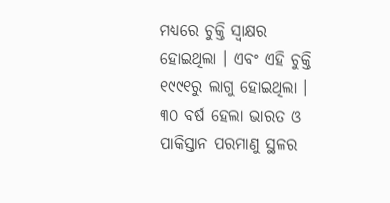ମଧ୍ୟରେ ଚୁକ୍ତି ସ୍ୱାକ୍ଷର ହୋଇଥିଲା । ଏବଂ ଏହି ଚୁକ୍ତି ୧୯୯୧ରୁ ଲାଗୁ ହୋଇଥିଲା । ୩୦ ବର୍ଷ ହେଲା ଭାରତ ଓ ପାକିସ୍ତାନ ପରମାଣୁ ସ୍ଥଳର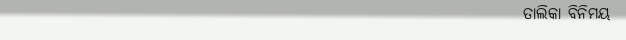ତାଲିକା ବିନିମୟ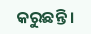କରୁଛନ୍ତି ।